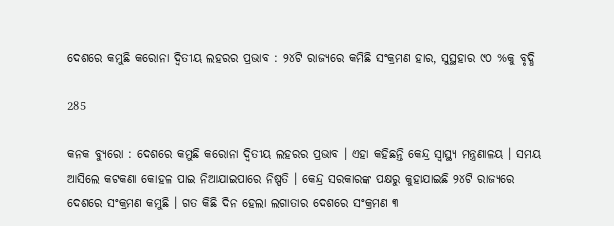ଦେଶରେ କମୁଛି କରୋନା ଦ୍ୱିତୀୟ ଲହରର ପ୍ରଭାବ : ୨୪ଟି ରାଜ୍ୟରେ କମିଛି ସଂକ୍ରମଣ ହାର, ସୁସ୍ଥହାର ୯୦ %କୁ ବୃଦ୍ଧି

285

କନକ ବ୍ୟୁରୋ : ଦେଶରେ କମୁଛି କରୋନା ଦ୍ୱିତୀୟ ଲହରର ପ୍ରଭାବ । ଏହା କହିଛନ୍ତି କେନ୍ଦ୍ର ସ୍ୱାସ୍ଥ୍ୟ ମନ୍ତ୍ରଣାଳୟ । ସମୟ ଆସିଲେ କଟକଣା କୋହଳ ପାଇ ନିଆଯାଇପାରେ ନିଷ୍ପତି । କେନ୍ଦ୍ର ସରକାରଙ୍କ ପକ୍ଷରୁ କୁହାଯାଇଛି ୨୪ଟି ରାଜ୍ୟରେ ଦେଶରେ ସଂକ୍ରମଣ କମୁଛି । ଗତ କିଛି ଦିନ ହେଲା ଲଗାତାର ଦେଶରେ ସଂକ୍ରମଣ ୩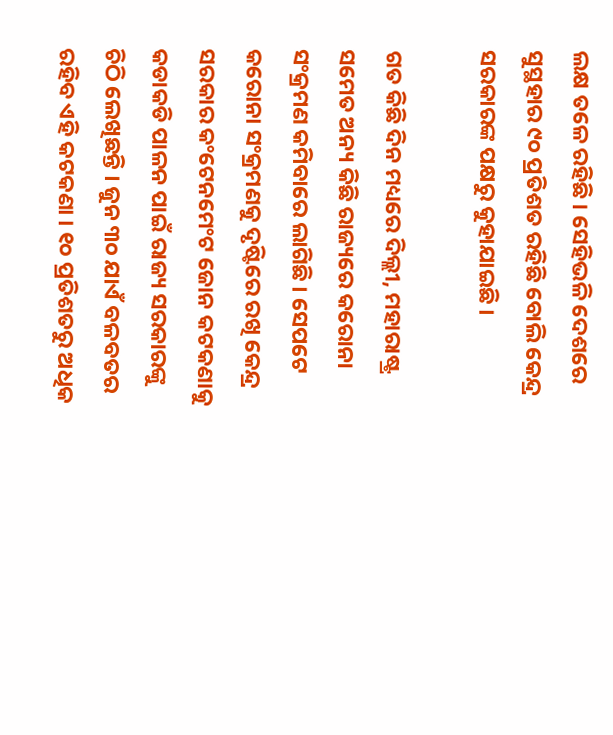ଲକ୍ଷ ତଳେ ରହିଛି । ସେହିଭଳି ଦେଶରେ ସୁସ୍ଥହାର ୯୦ ପ୍ରତିଶତ ରହିଛି ବୋଲି କେନ୍ଦ୍ର ସରକାରଙ୍କ ପକ୍ଷରୁ କୁହାଯାଇଛି ।

ଗତ କିଛି ଦିନ ମଧ୍ୟରେ ଦିଲ୍ଲୀ, ମହାରାଷ୍ଟ୍ର ସମେତ ଅନ୍ୟ କିଛି ରାଜ୍ୟରେ କରୋନା ସଂକ୍ରମଣ କମିବାରେ ଲାଗିଛି । ସେପଟେ କରୋନା ସଂକ୍ରମଣକୁ ଦୃଷ୍ଟିରେ ରଖି କେନ୍ଦ୍ର ସରକାର କଂଟେନମେଂଟ ଜୋନ କଟକଣାକୁ କଡାକଡି ପାଳନ ପାଇଁ ରାଜ୍ୟ ସରକାରଙ୍କୁ ଚିଠି ଲେଖିଛନ୍ତି । ଜୁନ ୩୦ ଯାଏଁ ବଳବତର ରହିବ ଏହି କଟକଣା । ୧୦ ପ୍ରତିଶତରୁ ଅଧିକ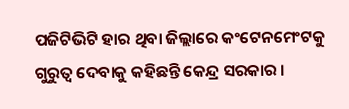ପଜିଟିଭିଟି ହାର ଥିବା ଜିଲ୍ଲାରେ କଂଟେନମେଂଟକୁ ଗୁରୁତ୍ୱ ଦେବାକୁ କହିଛନ୍ତି କେନ୍ଦ୍ର ସରକାର ।